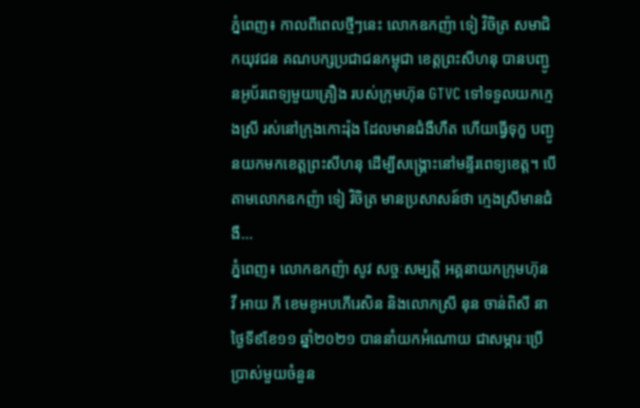ភ្នំពេញ៖ កាលពីពេលថ្មីៗនេះ លោកឧកញ៉ា ទៀ វិចិត្រ សមាជិកយុវជន គណបក្សប្រជាជនកម្ពុជា ខេត្តព្រះសីហនុ បានបញ្ជូនអូប័រពេទ្យមួយគ្រឿង របស់ក្រុមហ៊ុន GTVC ទៅទទួលយកក្មេងស្រី រស់នៅក្រុងកោះរ៉ុង ដែលមានជំងឺហឺត ហើយធ្វើទុក្ខ បញ្ជូនយកមកខេត្តព្រះសីហនុ ដើម្បីសង្គ្រោះនៅមន្ទីរពេទ្យខេត្ត។ បើតាមលោកឧកញ៉ា ទៀ វិចិត្រ មានប្រសាសន៍ថា ក្មេងស្រីមានជំងឺ...
ភ្នំពេញ៖ លោកឧកញ៉ា សូវ សច្ចៈសម្បត្តិ អគ្គនាយកក្រុមហ៊ុន វី អាយ ភី ខេមខូអបភេីរេសិន និងលោកស្រី នុន ចាន់ពិសី នាថ្ងៃទី៩ខែ១១ ឆ្នាំ២០២១ បាននាំយកអំណោយ ជាសម្ភារៈប្រើប្រាស់មួយចំនួន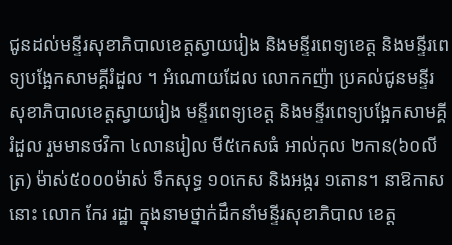ជូនដល់មន្ទីរសុខាភិបាលខេត្តស្វាយរៀង និងមន្ទីរពេទ្យខេត្ត និងមន្ទីរពេទ្យបង្អែកសាមគ្គីរំដួល ។ អំណោយដែល លោកកញ៉ា ប្រគល់ជូនមន្ទីរសុខាភិបាលខេត្តស្វាយរៀង មន្ទីរពេទ្យខេត្ត និងមន្ទីរពេទ្យបង្អែកសាមគ្គីរំដួល រួមមានថវិកា ៤លានរៀល មី៥កេសធំ អាល់កុល ២កាន(៦០លីត្រ) ម៉ាស់៥០០០ម៉ាស់ ទឹកសុទ្ធ ១០កេស និងអង្ករ ១តោន។ នាឱកាសនោះ លោក កែរ រដ្ឋា ក្នុងនាមថ្នាក់ដឹកនាំមន្ទីរសុខាភិបាល ខេត្ត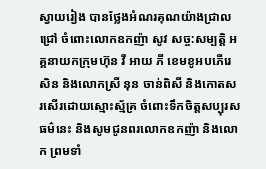ស្វាយរៀង បានថ្លែងអំណរគុណយ៉ាងជ្រាលជ្រៅ ចំពោះលោកឧកញ៉ា សូវ សច្ច:សម្បត្តិ អគ្គនាយកក្រុមហ៊ុន វី អាយ ភី ខេមខូអបភេីរេសិន និងលោកស្រី នុន ចាន់ពិសី និងកោតសរសើរដោយស្មោះស្ម័គ្រ ចំពោះទឹកចិត្តសប្បុរសធម៌នេះ និងសូមជូនពរលោកឧកញ៉ា និងលោក ព្រមទាំ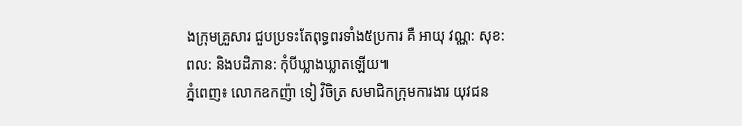ងក្រុមគ្រួសារ ជួបប្រទះតែពុទ្ធពរទាំង៥ប្រការ គឺ អាយុ វណ្ណ: សុខ: ពល: និងបដិភាន: កុំបីឃ្លាងឃ្លាតឡើយ៕
ភ្នំពេញ៖ លោកឧកញ៉ា ទៀ វិចិត្រ សមាជិកក្រុមការងារ យុវជន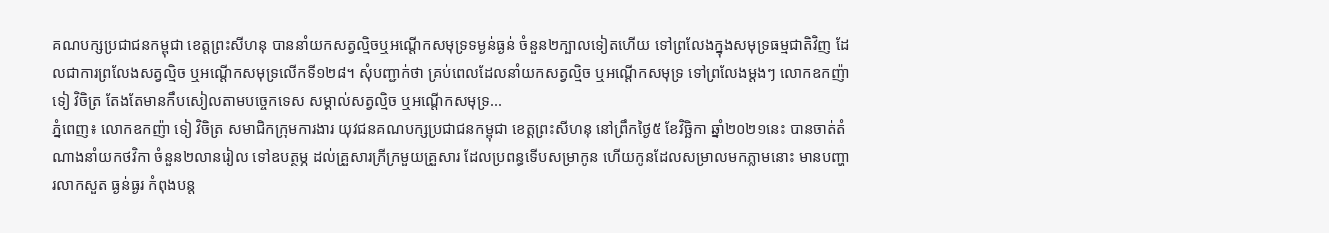គណបក្សប្រជាជនកម្ពុជា ខេត្តព្រះសីហនុ បាននាំយកសត្វល្មិចឬអណ្តើកសមុទ្រទម្ងន់ធ្ងន់ ចំនួន២ក្បាលទៀតហើយ ទៅព្រលែងក្នុងសមុទ្រធម្មជាតិវិញ ដែលជាការព្រលែងសត្វល្មិច ឬអណ្តើកសមុទ្រលើកទី១២៨។ សុំបញ្ជាក់ថា គ្រប់ពេលដែលនាំយកសត្វល្មិច ឬអណ្តើកសមុទ្រ ទៅព្រលែងម្តងៗ លោកឧកញ៉ា ទៀ វិចិត្រ តែងតែមានកឹបសៀលតាមបច្ចេកទេស សម្គាល់សត្វល្មិច ឬអណ្តើកសមុទ្រ...
ភ្នំពេញ៖ លោកឧកញ៉ា ទៀ វិចិត្រ សមាជិកក្រុមការងារ យុវជនគណបក្សប្រជាជនកម្ពុជា ខេត្តព្រះសីហនុ នៅព្រឹកថ្ងៃ៥ ខែវិច្ឆិកា ឆ្នាំ២០២១នេះ បានចាត់តំណាងនាំយកថវិកា ចំនួន២លានរៀល ទៅឧបត្ថម្ភ ដល់គ្រួសារក្រីក្រមួយគ្រួសារ ដែលប្រពន្ធទើបសម្រាកូន ហើយកូនដែលសម្រាលមកភ្លាមនោះ មានបញ្ហារលាកសួត ធ្ងន់ធ្ងរ កំពុងបន្ត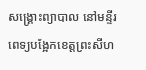សង្គ្រោះព្យាបាល នៅមន្ទីរពេទ្យបង្អែកខេត្តព្រះសីហ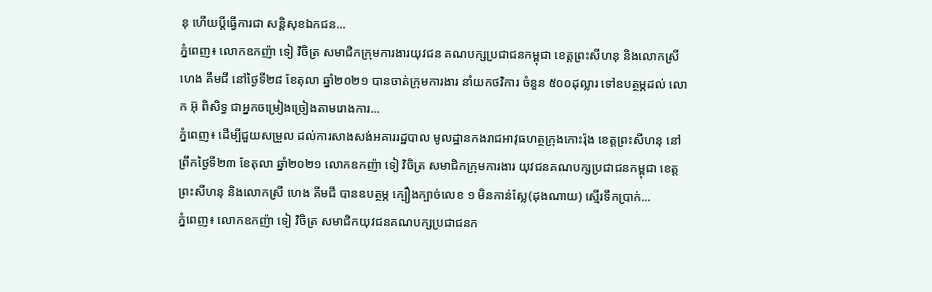នុ ហើយប្តីធ្វើការជា សន្តិសុខឯកជន...
ភ្នំពេញ៖ លោកឧកញ៉ា ទៀ វិចិត្រ សមាជិកក្រុមការងារយុវជន គណបក្សប្រជាជនកម្ពុជា ខេត្តព្រះសីហនុ និងលោកស្រី ហេង គឹមជី នៅថ្ងៃទី២៨ ខែតុលា ឆ្នាំ២០២១ បានចាត់ក្រុមការងារ នាំយកថវិការ ចំនួន ៥០០ដុល្លារ ទៅឧបត្ថម្ភដល់ លោក អ៊ុ ពិសិទ្ធ ជាអ្នកចម្រៀងច្រៀងតាមរោងការ...
ភ្នំពេញ៖ ដើម្បីជួយសម្រួល ដល់ការសាងសង់អគាររដ្ឋបាល មូលដ្ឋានកងរាជអាវុធហត្ថក្រុងកោះរ៉ុង ខេត្តព្រះសីហនុ នៅព្រឹកថ្ងៃទី២៣ ខែតុលា ឆ្នាំ២០២១ លោកឧកញ៉ា ទៀ វិចិត្រ សមាជិកក្រុមការងារ យុវជនគណបក្សប្រជាជនកម្ពុជា ខេត្តព្រះសីហនុ និងលោកស្រី ហេង គីមជី បានឧបត្ថម្ភ ក្បឿងក្បាច់លេខ ១ មិនកាន់ស្លែ(ដុងណាយ) ស្មើរទឹកប្រាក់...
ភ្នំពេញ៖ លោកឧកញ៉ា ទៀ វិចិត្រ សមាជិកយុវជនគណបក្សប្រជាជនក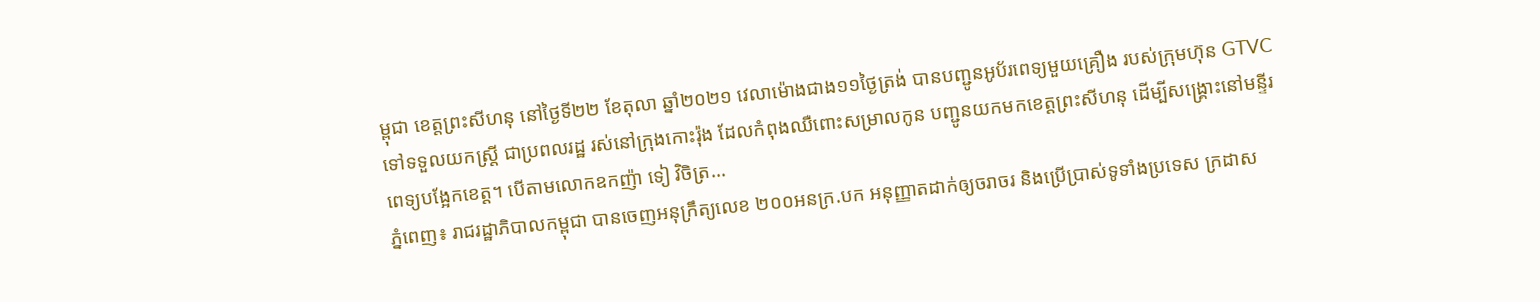ម្ពុជា ខេត្តព្រះសីហនុ នៅថ្ងៃទី២២ ខែតុលា ឆ្នាំ២០២១ វេលាម៉ោងជាង១១ថ្ងៃត្រង់ បានបញ្ជូនអូប័រពេទ្យមួយគ្រឿង របស់ក្រុមហ៊ុន GTVC ទៅទទួលយកស្ត្រី ជាប្រពលរដ្ឋ រស់នៅក្រុងកោះរ៉ុង ដែលកំពុងឈឺពោះសម្រាលកូន បញ្ជូនយកមកខេត្តព្រះសីហនុ ដើម្បីសង្គ្រោះនៅមន្ទីរពេទ្យបង្អែកខេត្ត។ បើតាមលោកឧកញ៉ា ទៀ វិចិត្រ...
ភ្នំពេញ៖ រាជរដ្ឋាភិបាលកម្ពុជា បានចេញអនុក្រឹត្យលេខ ២០០អនក្រ.បក អនុញ្ញាតដាក់ឲ្យចរាចរ និងប្រើប្រាស់ទូទាំងប្រទេស ក្រដាស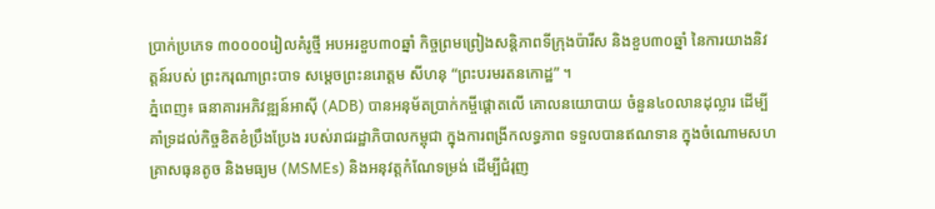ប្រាក់ប្រភេទ ៣០០០០រៀលគំរូថ្មី អបអរខួប៣០ឆ្នាំ កិច្ចព្រមព្រៀងសន្តិភាពទីក្រុងប៉ារីស និងខួប៣០ឆ្នាំ នៃការយាងនិវត្តន៍របស់ ព្រះករុណាព្រះបាទ សម្តេចព្រះនរោត្តម សីហនុ “ព្រះបរមរតនកោដ្ឋ” ។
ភ្នំពេញ៖ ធនាគារអភិវឌ្ឍន៍អាស៊ី (ADB) បានអនុម័តប្រាក់កម្ចីផ្ដោតលើ គោលនយោបាយ ចំនួន៤០លានដុល្លារ ដើម្បីគាំទ្រដល់កិច្ចខិតខំប្រឹងប្រែង របស់រាជរដ្ឋាភិបាលកម្ពុជា ក្នុងការពង្រីកលទ្ធភាព ទទួលបានឥណទាន ក្នុងចំណោមសហគ្រាសធុនតូច និងមធ្យម (MSMEs) និងអនុវត្តកំណែទម្រង់ ដើម្បីជំរុញ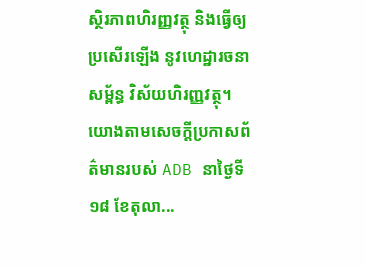ស្ថិរភាពហិរញ្ញវត្ថុ និងធ្វើឲ្យប្រសើរឡើង នូវហេដ្ឋារចនាសម្ព័ន្ធ វិស័យហិរញ្ញវត្ថុ។ យោងតាមសេចក្ដីប្រកាសព័ត៌មានរបស់ ADB នាថ្ងៃទី១៨ ខែតុលា...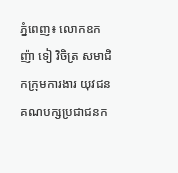ភ្នំពេញ៖ លោកឧកញ៉ា ទៀ វិចិត្រ សមាជិកក្រុមការងារ យុវជនគណបក្សប្រជាជនក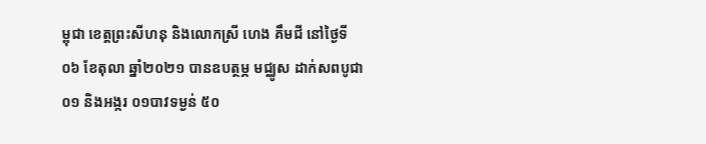ម្ពុជា ខេត្តព្រះសីហនុ និងលោកស្រី ហេង គឹមជី នៅថ្ងៃទី០៦ ខែតុលា ឆ្នាំ២០២១ បានឧបត្ថម្ភ មជ្ឈូស ដាក់សពបូជា០១ និងអង្ករ ០១បាវទម្ងន់ ៥០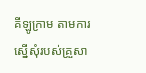គីឡូក្រាម តាមការស្នេីសុំរបស់គ្រួសា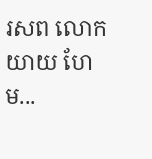រសព លោកយាយ ហែម...